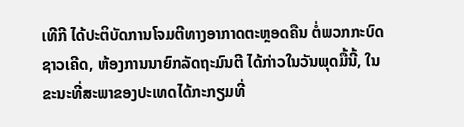ເທີກີ ໄດ້ປະຕິບັດການໂຈມຕີທາງອາກາດຕະຫຼອດຄືນ ຕໍ່ພວກກະບົດ ຊາວເຄີດ, ຫ້ອງການນາຍົກລັດຖະມົນຕີ ໄດ້ກ່າວໃນວັນພຸດມື້ນີ້, ໃນຂະນະທີ່ສະພາຂອງປະເທດໄດ້ກະກຽມທີ່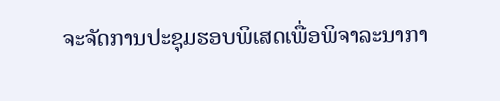ຈະຈັດການປະຊຸມຮອບພິເສດເພື່ອພິຈາລະນາກາ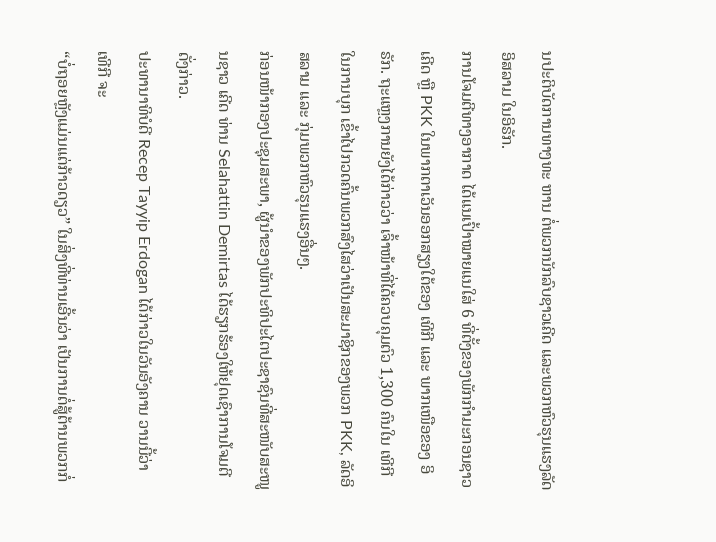ນປະຕິບັດການທາງທະ ຫານ ຕໍ່ພວກນັກລົບຊາວເຄີດ ແລະພວກຫົວຮຸນແຮງລັດອິສລາມ ໃນອິຣັກ.
ການໂຈມຕີທາງອາກາດ ໄດ້ແນເປົ້າໝາຍແນໃສ່ 6 ທີ່ຕັ້ງຂອງພັກກຳມະກອນຊາວ ເຄີດ ຫຼື PKK ໃນພາກຕາເວັນອອກສຽງໃຕ້ຂອງ ເທີກີ ແລະ ພາກເໜືອຂອງ ອິຣັກ. ຖະແຫຼງການຍັງໄດ້ກ່າວວ່າ ເຈົ້າໜ້າທີ່ໄດ້ຄວບຄຸມຕົວ 1,300 ຄົນໃນ ເທີກີ ໃນການບຸກ ເຂົ້າໄປກວດຄົ້ນພວກສົງໄສວ່າເປັນສະມາຊິກຂອງພວກ PKK, ລັດອິສລາມ ແລະ ກຸ່ມພວກຫົວຮຸນແຮງອື່ນໆ.
ກ່ອນໜ້າກອງປະຊຸມສະພາ, ຜູ້ນຳຂອງພັກປະທິປະໄຕປະຊາຊົນທີ່ສະໜັບສະໜູນຊາວ ເຄີດ ທ່ານ Selahattin Demirtas ໄດ້ຮຽກຮ້ອງໃຫ້ຢຸດເຊົາການໂຈມຕີດັ່ງກ່າວ.
ປະທານາທິບໍດີ Recep Tayyip Erdogan ໄດ້ກ່າວໃນວັນອັງຄານ ວານນີ້ວ່າ ເທີກີ ຈະ
“ບໍ່ຖອຍຫຼັງແມ່ນແຕ່ກ້າວດຽວ” ໃນສິ່ງທີ່ທ່ານເອີ້ນວ່າ ເປັນການຕໍ່ສູ້ຕ້ານພວກກໍ່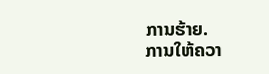ການຮ້າຍ.
ການໃຫ້ຄວາ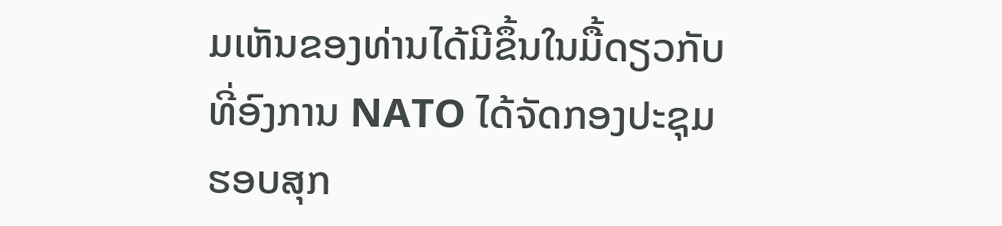ມເຫັນຂອງທ່ານໄດ້ມີຂຶ້ນໃນມື້ດຽວກັບທີ່ອົງການ NATO ໄດ້ຈັດກອງປະຊຸມຮອບສຸກ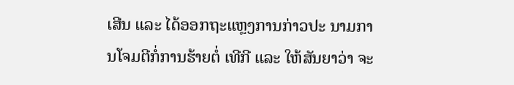ເສີນ ແລະ ໄດ້ອອກຖະແຫຼງການກ່າວປະ ນາມການໂຈມຕີກໍ່ການຮ້າຍຕໍ່ ເທີກີ ແລະ ໃຫ້ສັນຍາວ່າ ຈະ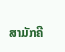ສາມັກຄີ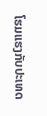ໂຮມແຮງກັບປະເທດ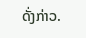ດັ່ງກ່າວ.